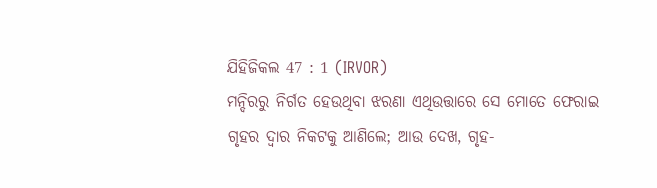ଯିହିଜିକଲ 47 : 1 (IRVOR)
ମନ୍ଦିରରୁ ନିର୍ଗତ ହେଉଥିବା ଝରଣା ଏଥିଉତ୍ତାରେ ସେ ମୋତେ ଫେରାଇ ଗୃହର ଦ୍ୱାର ନିକଟକୁ ଆଣିଲେ; ଆଉ ଦେଖ, ଗୃହ-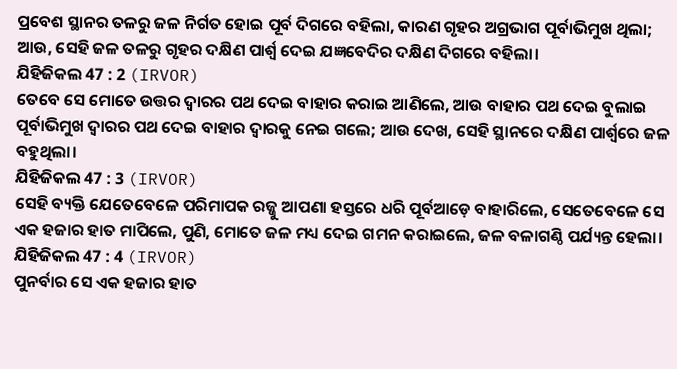ପ୍ରବେଶ ସ୍ଥାନର ତଳରୁ ଜଳ ନିର୍ଗତ ହୋଇ ପୂର୍ବ ଦିଗରେ ବହିଲା, କାରଣ ଗୃହର ଅଗ୍ରଭାଗ ପୂର୍ବାଭିମୁଖ ଥିଲା; ଆଉ, ସେହି ଜଳ ତଳରୁ ଗୃହର ଦକ୍ଷିଣ ପାର୍ଶ୍ୱ ଦେଇ ଯଜ୍ଞବେଦିର ଦକ୍ଷିଣ ଦିଗରେ ବହିଲା।
ଯିହିଜିକଲ 47 : 2 (IRVOR)
ତେବେ ସେ ମୋତେ ଉତ୍ତର ଦ୍ୱାରର ପଥ ଦେଇ ବାହାର କରାଇ ଆଣିଲେ, ଆଉ ବାହାର ପଥ ଦେଇ ବୁଲାଇ ପୂର୍ବାଭିମୁଖ ଦ୍ୱାରର ପଥ ଦେଇ ବାହାର ଦ୍ୱାରକୁ ନେଇ ଗଲେ; ଆଉ ଦେଖ, ସେହି ସ୍ଥାନରେ ଦକ୍ଷିଣ ପାର୍ଶ୍ୱରେ ଜଳ ବହୁଥିଲା।
ଯିହିଜିକଲ 47 : 3 (IRVOR)
ସେହି ବ୍ୟକ୍ତି ଯେତେବେଳେ ପରିମାପକ ରଜ୍ଜୁ ଆପଣା ହସ୍ତରେ ଧରି ପୂର୍ବଆଡ଼େ ବାହାରିଲେ, ସେତେବେଳେ ସେ ଏକ ହଜାର ହାତ ମାପିଲେ, ପୁଣି, ମୋତେ ଜଳ ମଧ୍ୟ ଦେଇ ଗମନ କରାଇଲେ, ଜଳ ବଳାଗଣ୍ଠି ପର୍ଯ୍ୟନ୍ତ ହେଲା।
ଯିହିଜିକଲ 47 : 4 (IRVOR)
ପୁନର୍ବାର ସେ ଏକ ହଜାର ହାତ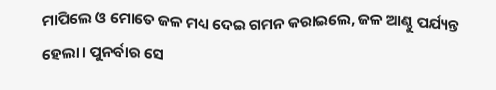ମାପିଲେ ଓ ମୋତେ ଜଳ ମଧ୍ୟ ଦେଇ ଗମନ କରାଇଲେ, ଜଳ ଆଣ୍ଠୁ ପର୍ଯ୍ୟନ୍ତ ହେଲା। ପୁନର୍ବାର ସେ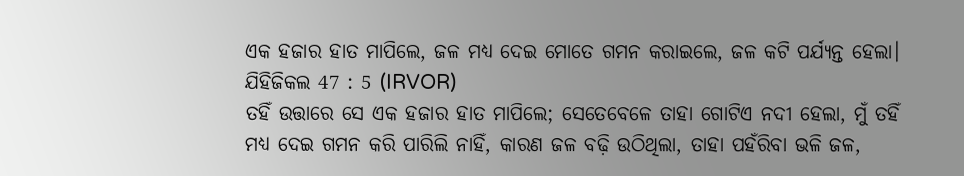ଏକ ହଜାର ହାତ ମାପିଲେ, ଜଳ ମଧ୍ୟ ଦେଇ ମୋତେ ଗମନ କରାଇଲେ, ଜଳ କଟି ପର୍ଯ୍ୟନ୍ତ ହେଲା।
ଯିହିଜିକଲ 47 : 5 (IRVOR)
ତହିଁ ଉତ୍ତାରେ ସେ ଏକ ହଜାର ହାତ ମାପିଲେ; ସେତେବେଳେ ତାହା ଗୋଟିଏ ନଦୀ ହେଲା, ମୁଁ ତହିଁ ମଧ୍ୟ ଦେଇ ଗମନ କରି ପାରିଲି ନାହିଁ, କାରଣ ଜଳ ବଢ଼ି ଉଠିଥିଲା, ତାହା ପହଁରିବା ଭଳି ଜଳ,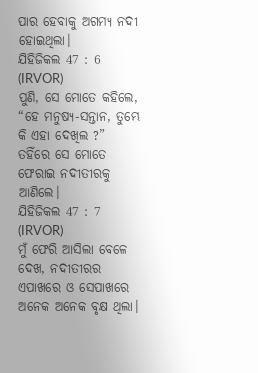ପାର ହେବାକୁ ଅଗମ୍ୟ ନଦୀ ହୋଇଥିଲା।
ଯିହିଜିକଲ 47 : 6 (IRVOR)
ପୁଣି, ସେ ମୋତେ କହିଲେ, “ହେ ମନୁଷ୍ୟ-ସନ୍ତାନ, ତୁମ୍ଭେ କି ଏହା ଦେଖିଲ ?” ତହିଁରେ ସେ ମୋତେ ଫେରାଇ ନଦୀତୀରକୁ ଆଣିଲେ।
ଯିହିଜିକଲ 47 : 7 (IRVOR)
ମୁଁ ଫେରି ଆସିଲା ବେଳେ ଦେଖ, ନଦୀତୀରର ଏପାଖରେ ଓ ସେପାଖରେ ଅନେକ ଅନେକ ବୃକ୍ଷ ଥିଲା।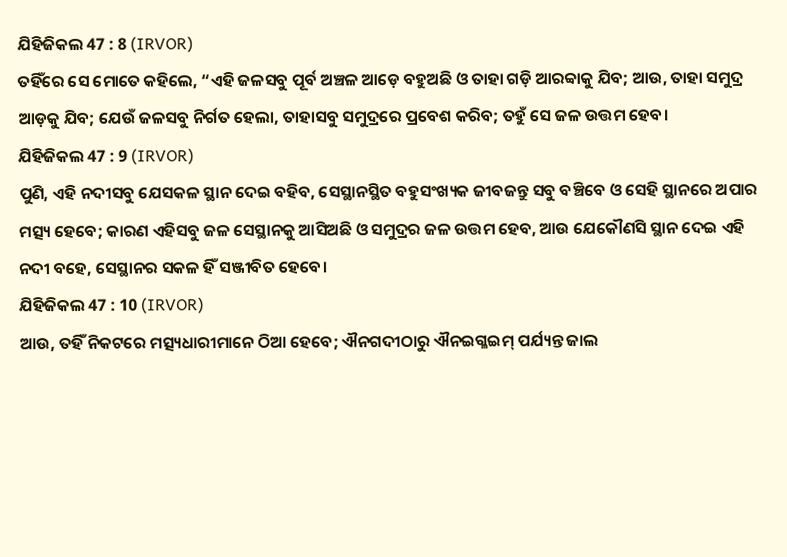ଯିହିଜିକଲ 47 : 8 (IRVOR)
ତହିଁରେ ସେ ମୋତେ କହିଲେ, “ଏହି ଜଳସବୁ ପୂର୍ବ ଅଞ୍ଚଳ ଆଡ଼େ ବହୁଅଛି ଓ ତାହା ଗଡ଼ି ଆରବ୍ବାକୁ ଯିବ; ଆଉ, ତାହା ସମୁଦ୍ର ଆଡ଼କୁ ଯିବ; ଯେଉଁ ଜଳସବୁ ନିର୍ଗତ ହେଲା, ତାହାସବୁ ସମୁଦ୍ରରେ ପ୍ରବେଶ କରିବ; ତହୁଁ ସେ ଜଳ ଉତ୍ତମ ହେବ।
ଯିହିଜିକଲ 47 : 9 (IRVOR)
ପୁଣି, ଏହି ନଦୀସବୁ ଯେସକଳ ସ୍ଥାନ ଦେଇ ବହିବ, ସେସ୍ଥାନସ୍ଥିତ ବହୁସଂଖ୍ୟକ ଜୀବଜନ୍ତୁ ସବୁ ବଞ୍ଚିବେ ଓ ସେହି ସ୍ଥାନରେ ଅପାର ମତ୍ସ୍ୟ ହେବେ; କାରଣ ଏହିସବୁ ଜଳ ସେସ୍ଥାନକୁ ଆସିଅଛି ଓ ସମୁଦ୍ରର ଜଳ ଉତ୍ତମ ହେବ, ଆଉ ଯେକୌଣସି ସ୍ଥାନ ଦେଇ ଏହି ନଦୀ ବହେ, ସେସ୍ଥାନର ସକଳ ହିଁ ସଞ୍ଜୀବିତ ହେବେ।
ଯିହିଜିକଲ 47 : 10 (IRVOR)
ଆଉ, ତହିଁ ନିକଟରେ ମତ୍ସ୍ୟଧାରୀମାନେ ଠିଆ ହେବେ; ଐନଗଦୀଠାରୁ ଐନଇଗ୍ଳଇମ୍ ପର୍ଯ୍ୟନ୍ତ ଜାଲ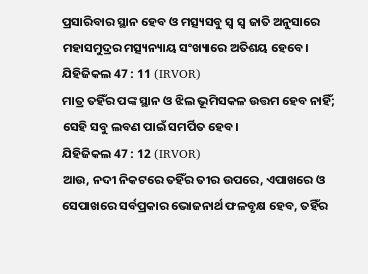ପ୍ରସାରିବାର ସ୍ଥାନ ହେବ ଓ ମତ୍ସ୍ୟସବୁ ସ୍ୱ ସ୍ୱ ଜାତି ଅନୁସାରେ ମହାସମୁଦ୍ରର ମତ୍ସ୍ୟନ୍ୟାୟ ସଂଖ୍ୟାରେ ଅତିଶୟ ହେବେ।
ଯିହିଜିକଲ 47 : 11 (IRVOR)
ମାତ୍ର ତହିଁର ପଙ୍କ ସ୍ଥାନ ଓ ଝିଲ ଭୂମିସକଳ ଉତ୍ତମ ହେବ ନାହିଁ; ସେହି ସବୁ ଲବଣ ପାଇଁ ସମର୍ପିତ ହେବ।
ଯିହିଜିକଲ 47 : 12 (IRVOR)
ଆଉ, ନଦୀ ନିକଟରେ ତହିଁର ତୀର ଉପରେ, ଏପାଖରେ ଓ ସେପାଖରେ ସର୍ବପ୍ରକାର ଭୋଜନାର୍ଥ ଫଳବୃକ୍ଷ ହେବ, ତହିଁର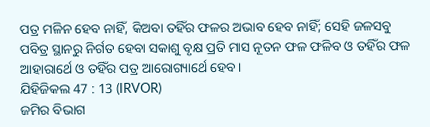ପତ୍ର ମଳିନ ହେବ ନାହିଁ, କିଅବା ତହିଁର ଫଳର ଅଭାବ ହେବ ନାହିଁ; ସେହି ଜଳସବୁ ପବିତ୍ର ସ୍ଥାନରୁ ନିର୍ଗତ ହେବା ସକାଶୁ ବୃକ୍ଷ ପ୍ରତି ମାସ ନୂତନ ଫଳ ଫଳିବ ଓ ତହିଁର ଫଳ ଆହାରାର୍ଥେ ଓ ତହିଁର ପତ୍ର ଆରୋଗ୍ୟାର୍ଥେ ହେବ।
ଯିହିଜିକଲ 47 : 13 (IRVOR)
ଜମିର ବିଭାଗ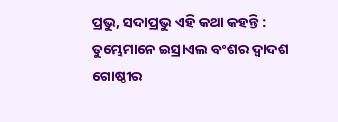ପ୍ରଭୁ, ସଦାପ୍ରଭୁ ଏହି କଥା କହନ୍ତି : ତୁମ୍ଭେମାନେ ଇସ୍ରାଏଲ ବଂଶର ଦ୍ୱାଦଶ ଗୋଷ୍ଠୀର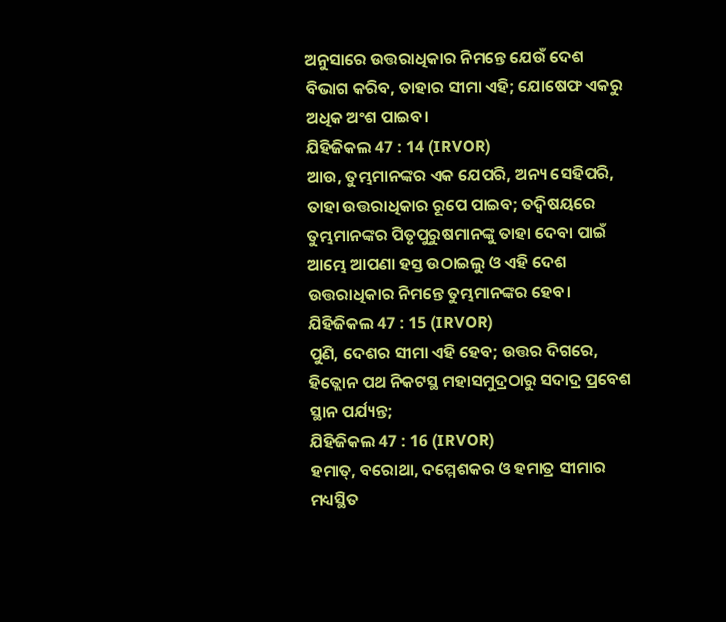ଅନୁସାରେ ଉତ୍ତରାଧିକାର ନିମନ୍ତେ ଯେଉଁ ଦେଶ ବିଭାଗ କରିବ, ତାହାର ସୀମା ଏହି; ଯୋଷେଫ ଏକରୁ ଅଧିକ ଅଂଶ ପାଇବ।
ଯିହିଜିକଲ 47 : 14 (IRVOR)
ଆଉ, ତୁମ୍ଭମାନଙ୍କର ଏକ ଯେପରି, ଅନ୍ୟ ସେହିପରି, ତାହା ଉତ୍ତରାଧିକାର ରୂପେ ପାଇବ; ତଦ୍ବିଷୟରେ ତୁମ୍ଭମାନଙ୍କର ପିତୃପୁରୁଷମାନଙ୍କୁ ତାହା ଦେବା ପାଇଁ ଆମ୍ଭେ ଆପଣା ହସ୍ତ ଉଠାଇଲୁ ଓ ଏହି ଦେଶ ଉତ୍ତରାଧିକାର ନିମନ୍ତେ ତୁମ୍ଭମାନଙ୍କର ହେବ।
ଯିହିଜିକଲ 47 : 15 (IRVOR)
ପୁଣି, ଦେଶର ସୀମା ଏହି ହେବ; ଉତ୍ତର ଦିଗରେ, ହିତ୍ଲୋନ ପଥ ନିକଟସ୍ଥ ମହାସମୁଦ୍ରଠାରୁ ସଦାଦ୍ର ପ୍ରବେଶ ସ୍ଥାନ ପର୍ଯ୍ୟନ୍ତ;
ଯିହିଜିକଲ 47 : 16 (IRVOR)
ହମାତ୍, ବରୋଥା, ଦମ୍ମେଶକର ଓ ହମାତ୍ର ସୀମାର ମଧ୍ୟସ୍ଥିତ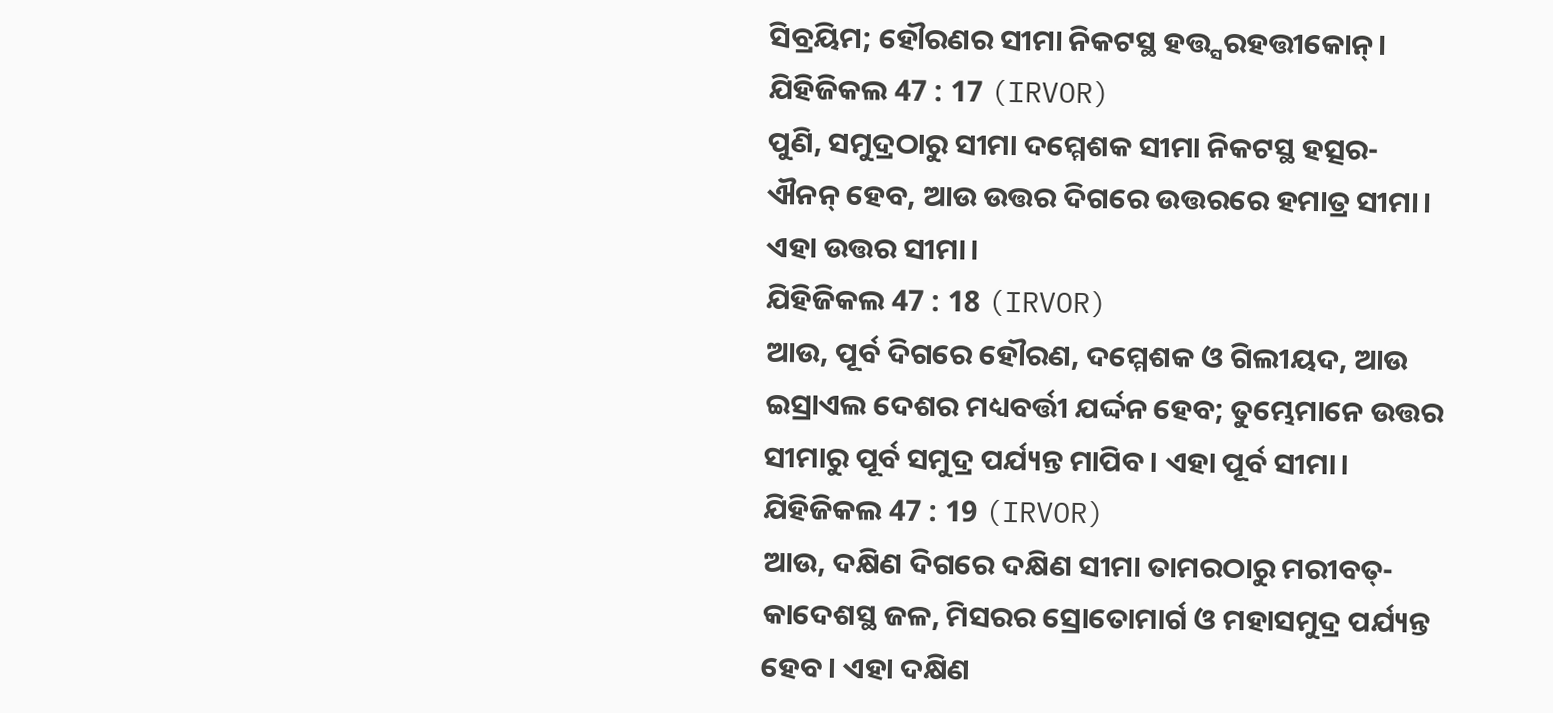ସିବ୍ରୟିମ; ହୌରଣର ସୀମା ନିକଟସ୍ଥ ହତ୍ତ୍ସରହତ୍ତୀକୋନ୍।
ଯିହିଜିକଲ 47 : 17 (IRVOR)
ପୁଣି, ସମୁଦ୍ରଠାରୁ ସୀମା ଦମ୍ମେଶକ ସୀମା ନିକଟସ୍ଥ ହତ୍ସର-ଐନନ୍ ହେବ, ଆଉ ଉତ୍ତର ଦିଗରେ ଉତ୍ତରରେ ହମାତ୍ର ସୀମା। ଏହା ଉତ୍ତର ସୀମା।
ଯିହିଜିକଲ 47 : 18 (IRVOR)
ଆଉ, ପୂର୍ବ ଦିଗରେ ହୌରଣ, ଦମ୍ମେଶକ ଓ ଗିଲୀୟଦ, ଆଉ ଇସ୍ରାଏଲ ଦେଶର ମଧ୍ୟବର୍ତ୍ତୀ ଯର୍ଦ୍ଦନ ହେବ; ତୁମ୍ଭେମାନେ ଉତ୍ତର ସୀମାରୁ ପୂର୍ବ ସମୁଦ୍ର ପର୍ଯ୍ୟନ୍ତ ମାପିବ। ଏହା ପୂର୍ବ ସୀମା।
ଯିହିଜିକଲ 47 : 19 (IRVOR)
ଆଉ, ଦକ୍ଷିଣ ଦିଗରେ ଦକ୍ଷିଣ ସୀମା ତାମରଠାରୁ ମରୀବତ୍-କାଦେଶସ୍ଥ ଜଳ, ମିସରର ସ୍ରୋତୋମାର୍ଗ ଓ ମହାସମୁଦ୍ର ପର୍ଯ୍ୟନ୍ତ ହେବ। ଏହା ଦକ୍ଷିଣ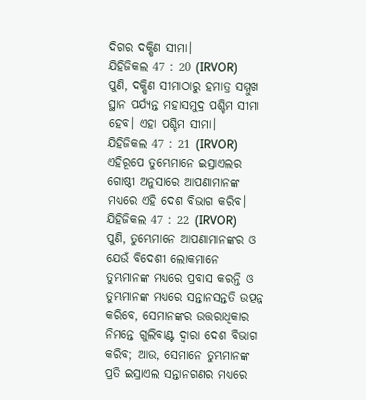ଦିଗର ଦକ୍ଷିଣ ସୀମା।
ଯିହିଜିକଲ 47 : 20 (IRVOR)
ପୁଣି, ଦକ୍ଷିଣ ସୀମାଠାରୁ ହମାତ୍ର ସମ୍ମୁଖ ସ୍ଥାନ ପର୍ଯ୍ୟନ୍ତ ମହାସମୁଦ୍ର ପଶ୍ଚିମ ସୀମା ହେବ। ଏହା ପଶ୍ଚିମ ସୀମା।
ଯିହିଜିକଲ 47 : 21 (IRVOR)
ଏହିରୂପେ ତୁମ୍ଭେମାନେ ଇସ୍ରାଏଲର ଗୋଷ୍ଠୀ ଅନୁସାରେ ଆପଣାମାନଙ୍କ ମଧ୍ୟରେ ଏହି ଦେଶ ବିଭାଗ କରିବ।
ଯିହିଜିକଲ 47 : 22 (IRVOR)
ପୁଣି, ତୁମ୍ଭେମାନେ ଆପଣାମାନଙ୍କର ଓ ଯେଉଁ ବିଦେଶୀ ଲୋକମାନେ ତୁମ୍ଭମାନଙ୍କ ମଧ୍ୟରେ ପ୍ରବାସ କରନ୍ତି ଓ ତୁମ୍ଭମାନଙ୍କ ମଧ୍ୟରେ ସନ୍ତାନସନ୍ତତି ଉତ୍ପନ୍ନ କରିବେ, ସେମାନଙ୍କର ଉତ୍ତରାଧିକାର ନିମନ୍ତେ ଗୁଲିବାଣ୍ଟ ଦ୍ୱାରା ଦେଶ ବିଭାଗ କରିବ; ଆଉ, ସେମାନେ ତୁମ୍ଭମାନଙ୍କ ପ୍ରତି ଇସ୍ରାଏଲ ସନ୍ତାନଗଣର ମଧ୍ୟରେ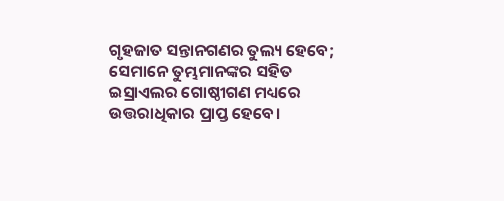ଗୃହଜାତ ସନ୍ତାନଗଣର ତୁଲ୍ୟ ହେବେ; ସେମାନେ ତୁମ୍ଭମାନଙ୍କର ସହିତ ଇସ୍ରାଏଲର ଗୋଷ୍ଠୀଗଣ ମଧ୍ୟରେ ଉତ୍ତରାଧିକାର ପ୍ରାପ୍ତ ହେବେ।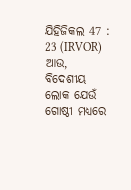ଯିହିଜିକଲ 47 : 23 (IRVOR)
ଆଉ, ବିଦେଶୀୟ ଲୋକ ଯେଉଁ ଗୋଷ୍ଠୀ ମଧ୍ୟରେ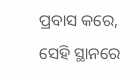ପ୍ରବାସ କରେ, ସେହି ସ୍ଥାନରେ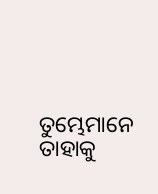ତୁମ୍ଭେମାନେ ତାହାକୁ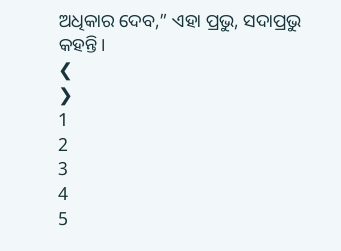ଅଧିକାର ଦେବ,” ଏହା ପ୍ରଭୁ, ସଦାପ୍ରଭୁ କହନ୍ତି।
❮
❯
1
2
3
4
5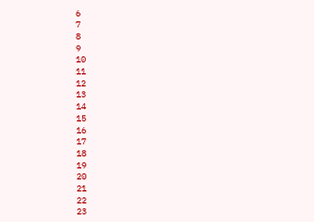6
7
8
9
10
11
12
13
14
15
16
17
18
19
20
21
22
23